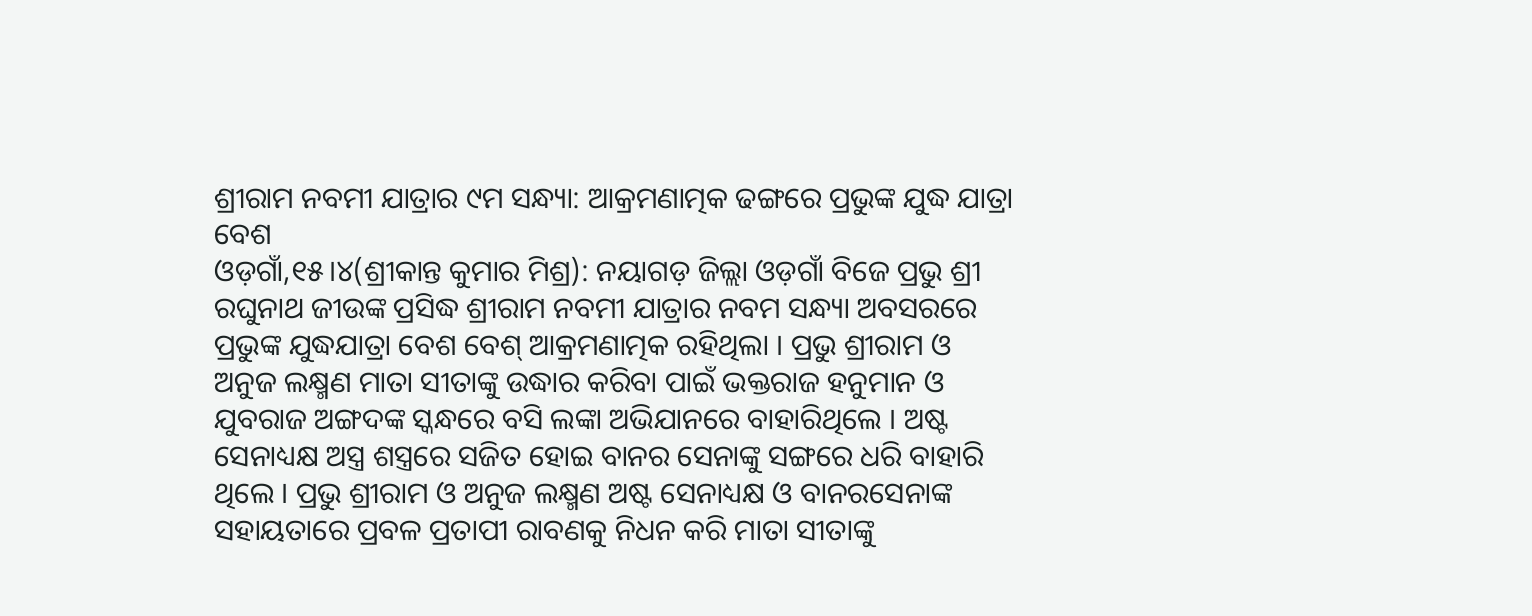ଶ୍ରୀରାମ ନବମୀ ଯାତ୍ରାର ୯ମ ସନ୍ଧ୍ୟା: ଆକ୍ରମଣାତ୍ମକ ଢଙ୍ଗରେ ପ୍ରଭୁଙ୍କ ଯୁଦ୍ଧ ଯାତ୍ରା ବେଶ
ଓଡ଼ଗାଁ,୧୫।୪(ଶ୍ରୀକାନ୍ତ କୁମାର ମିଶ୍ର): ନୟାଗଡ଼ ଜିଲ୍ଲା ଓଡ଼ଗାଁ ବିଜେ ପ୍ରଭୁ ଶ୍ରୀ ରଘୁନାଥ ଜୀଉଙ୍କ ପ୍ରସିଦ୍ଧ ଶ୍ରୀରାମ ନବମୀ ଯାତ୍ରାର ନବମ ସନ୍ଧ୍ୟା ଅବସରରେ ପ୍ରଭୁଙ୍କ ଯୁଦ୍ଧଯାତ୍ରା ବେଶ ବେଶ୍ ଆକ୍ରମଣାତ୍ମକ ରହିଥିଲା । ପ୍ରଭୁ ଶ୍ରୀରାମ ଓ ଅନୁଜ ଲକ୍ଷ୍ମଣ ମାତା ସୀତାଙ୍କୁ ଉଦ୍ଧାର କରିବା ପାଇଁ ଭକ୍ତରାଜ ହନୁମାନ ଓ ଯୁବରାଜ ଅଙ୍ଗଦଙ୍କ ସ୍କନ୍ଧରେ ବସି ଲଙ୍କା ଅଭିଯାନରେ ବାହାରିଥିଲେ । ଅଷ୍ଟ ସେନାଧ୍ୟକ୍ଷ ଅସ୍ତ୍ର ଶସ୍ତ୍ରରେ ସଜିତ ହୋଇ ବାନର ସେନାଙ୍କୁ ସଙ୍ଗରେ ଧରି ବାହାରି ଥିଲେ । ପ୍ରଭୁ ଶ୍ରୀରାମ ଓ ଅନୁଜ ଲକ୍ଷ୍ମଣ ଅଷ୍ଟ ସେନାଧ୍ୟକ୍ଷ ଓ ବାନରସେନାଙ୍କ ସହାୟତାରେ ପ୍ରବଳ ପ୍ରତାପୀ ରାବଣକୁ ନିଧନ କରି ମାତା ସୀତାଙ୍କୁ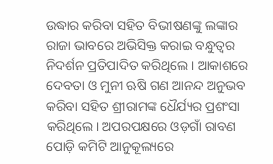ଉଦ୍ଧାର କରିବା ସହିତ ବିଭୀଷଣଙ୍କୁ ଲଙ୍କାର ରାଜା ଭାବରେ ଅଭିସିକ୍ତ କରାଇ ବନ୍ଧୁତ୍ୱର ନିଦର୍ଶନ ପ୍ରତିପାଦିତ କରିଥିଲେ । ଆକାଶରେ ଦେବତା ଓ ମୁନୀ ଋଷି ଗଣ ଆନନ୍ଦ ଅନୁଭବ କରିବା ସହିତ ଶ୍ରୀରାମଙ୍କ ଧୈର୍ଯ୍ୟର ପ୍ରଶଂସା କରିଥିଲେ। ଅପରପକ୍ଷରେ ଓଡ଼ଗାଁ ରାବଣ ପୋଡ଼ି କମିଟି ଆନୁକୂଲ୍ୟରେ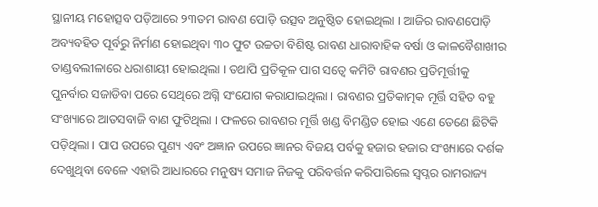ସ୍ଥାନୀୟ ମହୋତ୍ସବ ପଡ଼ିଆରେ ୨୩ତମ ରାବଣ ପୋଡ଼ି ଉତ୍ସବ ଅନୁଷ୍ଠିତ ହୋଇଥିଲା । ଆଜିର ରାବଣପୋଡ଼ି ଅବ୍ୟବହିତ ପୂର୍ବରୁ ନିର୍ମାଣ ହୋଇଥିବା ୩୦ ଫୁଟ ଉଚ୍ଚତା ବିଶିଷ୍ଟ ରାବଣ ଧାରାବାହିକ ବର୍ଷା ଓ କାଳବୈଶାଖୀର ତାଣ୍ଡବଲୀଳାରେ ଧରାଶାୟୀ ହୋଇଥିଲା । ତଥାପି ପ୍ରତିକୂଳ ପାଗ ସତ୍ବେ କମିଟି ରାବଣର ପ୍ରତିମୂର୍ତ୍ତୀକୁ ପୁନର୍ବାର ସଜାଡିବା ପରେ ସେଥିରେ ଅଗ୍ନି ସଂଯୋଗ କରାଯାଇଥିଲା । ରାବଣର ପ୍ରତିକାତ୍ମକ ମୂର୍ତ୍ତି ସହିତ ବହୁ ସଂଖ୍ୟାରେ ଆତସବାଜି ବାଣ ଫୁଟିଥିଲା । ଫଳରେ ରାବଣର ମୂର୍ତ୍ତି ଖଣ୍ଡ ବିମଣ୍ଡିତ ହୋଇ ଏଣେ ତେଣେ ଛିଟିକି ପଡ଼ିଥିଲା । ପାପ ଉପରେ ପୁଣ୍ୟ ଏବଂ ଅଜ୍ଞାନ ଉପରେ ଜ୍ଞାନର ବିଜୟ ପର୍ବକୁ ହଜାର ହଜାର ସଂଖ୍ୟାରେ ଦର୍ଶକ ଦେଖୁଥିବା ବେଳେ ଏହାରି ଆଧାରରେ ମନୁଷ୍ୟ ସମାଜ ନିଜକୁ ପରିବର୍ତ୍ତନ କରିପାରିଲେ ସ୍ବପ୍ନର ରାମରାଜ୍ୟ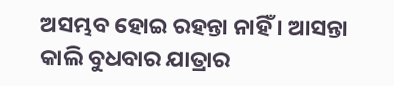ଅସମ୍ଭବ ହୋଇ ରହନ୍ତା ନାହିଁ । ଆସନ୍ତା କାଲି ବୁଧବାର ଯାତ୍ରାର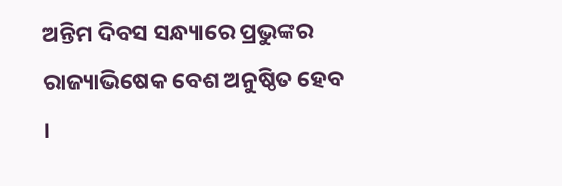ଅନ୍ତିମ ଦିବସ ସନ୍ଧ୍ୟାରେ ପ୍ରଭୁଙ୍କର ରାଜ୍ୟାଭିଷେକ ବେଶ ଅନୁଷ୍ଠିତ ହେବ ।